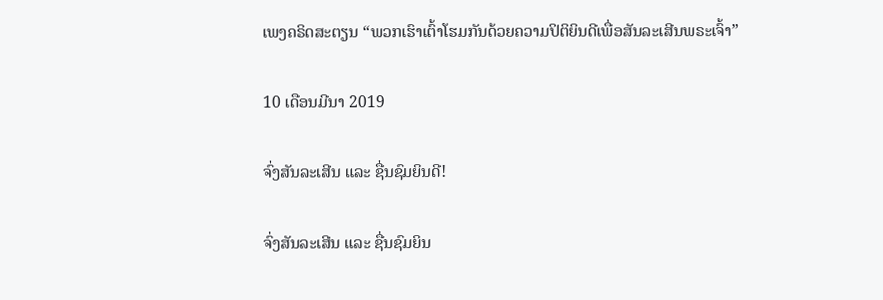ເພງຄຣິດສະຕຽນ “ພວກເຮົາເຕົ້າໂຮມກັນດ້ວຍຄວາມປິຕິຍິນດີເພື່ອສັນລະເສີນພຣະເຈົ້າ”

10 ເດືອນມີນາ 2019

ຈົ່ງສັນລະເສີນ ແລະ ຊື່ນຊົມຍິນດີ!

ຈົ່ງສັນລະເສີນ ແລະ ຊື່ນຊົມຍິນ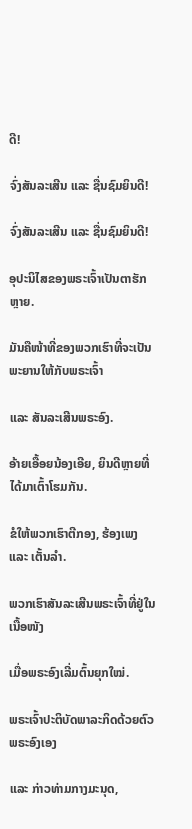ດີ!

ຈົ່ງສັນລະເສີນ ແລະ ຊື່ນຊົມຍິນດີ!

ຈົ່ງສັນລະເສີນ ແລະ ຊື່ນຊົມຍິນດີ!

ອຸປະນິໄສຂອງພຣະເຈົ້າເປັນຕາຮັກຫຼາຍ.

ມັນຄືໜ້າທີ່ຂອງພວກເຮົາທີ່ຈະເປັນພະຍານໃຫ້ກັບພຣະເຈົ້າ

ແລະ ສັນລະເສີນພຣະອົງ.

ອ້າຍເອື້ອຍນ້ອງເອີຍ, ຍິນດີຫຼາຍທີ່ໄດ້ມາເຕົ້າໂຮມກັນ.

ຂໍໃຫ້ພວກເຮົາຕີກອງ, ຮ້ອງເພງ ແລະ ເຕັ້ນລໍາ.

ພວກເຮົາສັນລະເສີນພຣະເຈົ້າທີ່ຢູ່ໃນເນື້ອໜັງ

ເມື່ອພຣະອົງເລີ່ມຕົ້ນຍຸກໃໝ່.

ພຣະເຈົ້າປະຕິບັດພາລະກິດດ້ວຍຕົວພຣະອົງເອງ

ແລະ ກ່າວທ່າມກາງມະນຸດ,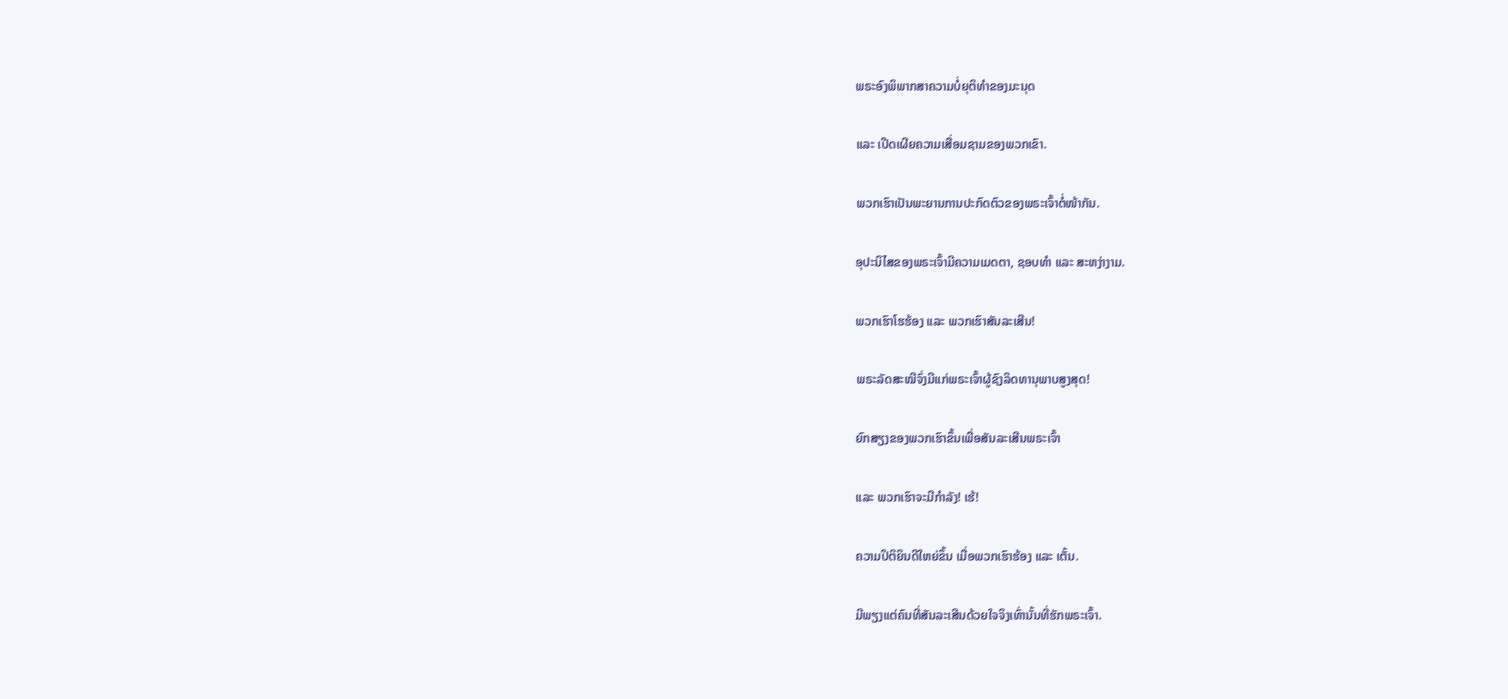ພຣະອົງພິພາກສາຄວາມບໍ່ຍຸຕິທຳຂອງມະນຸດ

ແລະ ເປີດເຜີຍຄວາມເສື່ອມຊາມຂອງພວກເຂົາ.

ພວກເຮົາເປັນພະຍານການປະກົດຕົວຂອງພຣະເຈົ້າຕໍ່ໜ້າກັນ.

ອຸປະນິໄສຂອງພຣະເຈົ້າມີຄວາມເມດຕາ, ຊອບທຳ ແລະ ສະຫງ່າງາມ.

ພວກເຮົາໂຮຮ້ອງ ແລະ ພວກເຮົາສັນລະເສີນ!

ພຣະລັດສະໝີຈົ່ງມີແກ່ພຣະເຈົ້າຜູ້ຊົງລິດທານຸພາບສູງສຸດ!

ຍົກສຽງຂອງພວກເຮົາຂຶ້ນເພື່ອສັນລະເສີນພຣະເຈົ້າ

ແລະ ພວກເຮົາຈະມີກຳລັງ! ເຮ້!

ຄວາມປິຕິຍິນດີໃຫຍ່ຂຶ້ນ ເມື່ອພວກເຮົາຮ້ອງ ແລະ ເຕັ້ນ.

ມີພຽງແຕ່ຄົນທີ່ສັນລະເສີນດ້ວຍໃຈຈິງເທົ່ານັ້ນທີ່ຮັກພຣະເຈົ້າ.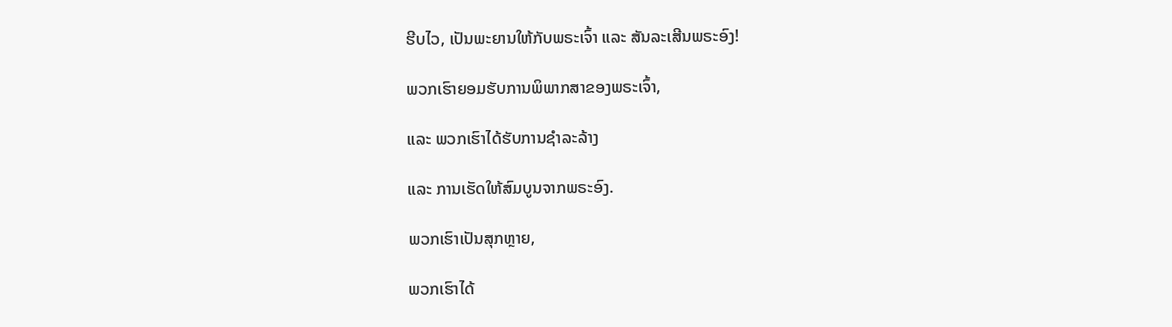ຮີບໄວ, ເປັນພະຍານໃຫ້ກັບພຣະເຈົ້າ ແລະ ສັນລະເສີນພຣະອົງ!

ພວກເຮົາຍອມຮັບການພິພາກສາຂອງພຣະເຈົ້າ,

ແລະ ພວກເຮົາໄດ້ຮັບການຊໍາລະລ້າງ

ແລະ ການເຮັດໃຫ້ສົມບູນຈາກພຣະອົງ.

ພວກເຮົາເປັນສຸກຫຼາຍ,

ພວກເຮົາໄດ້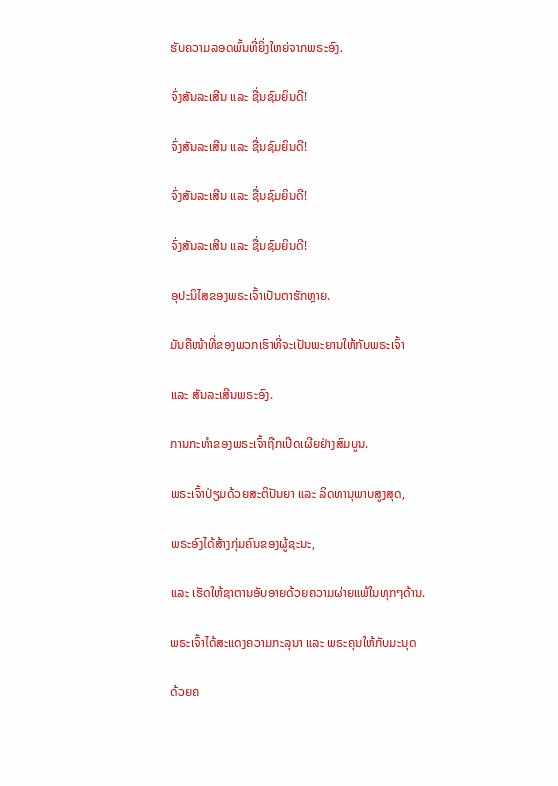ຮັບຄວາມລອດພົ້ນທີ່ຍິ່ງໃຫຍ່ຈາກພຣະອົງ.

ຈົ່ງສັນລະເສີນ ແລະ ຊື່ນຊົມຍິນດີ!

ຈົ່ງສັນລະເສີນ ແລະ ຊື່ນຊົມຍິນດີ!

ຈົ່ງສັນລະເສີນ ແລະ ຊື່ນຊົມຍິນດີ!

ຈົ່ງສັນລະເສີນ ແລະ ຊື່ນຊົມຍິນດີ!

ອຸປະນິໄສຂອງພຣະເຈົ້າເປັນຕາຮັກຫຼາຍ.

ມັນຄືໜ້າທີ່ຂອງພວກເຮົາທີ່ຈະເປັນພະຍານໃຫ້ກັບພຣະເຈົ້າ

ແລະ ສັນລະເສີນພຣະອົງ.

ການກະທຳຂອງພຣະເຈົ້າຖືກເປີດເຜີຍຢ່າງສົມບູນ.

ພຣະເຈົ້າປ່ຽມດ້ວຍສະຕິປັນຍາ ແລະ ລິດທານຸພາບສູງສຸດ,

ພຣະອົງໄດ້ສ້າງກຸ່ມຄົນຂອງຜູ້ຊະນະ,

ແລະ ເຮັດໃຫ້ຊາຕານອັບອາຍດ້ວຍຄວາມຜ່າຍແພ້ໃນທຸກໆດ້ານ.

ພຣະເຈົ້າໄດ້ສະແດງຄວາມກະລຸນາ ແລະ ພຣະຄຸນໃຫ້ກັບມະນຸດ

ດ້ວຍຄ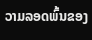ວາມລອດພົ້ນຂອງ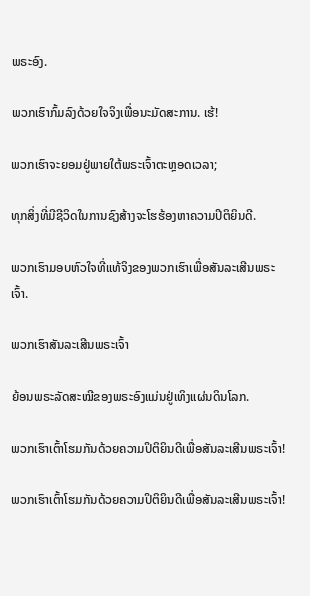ພຣະອົງ.

ພວກເຮົາກົ້ມລົງດ້ວຍໃຈຈິງເພື່ອນະມັດສະການ. ເຮ້!

ພວກເຮົາຈະຍອມຢູ່ພາຍໃຕ້ພຣະເຈົ້າຕະຫຼອດເວລາ;

ທຸກສິ່ງທີ່ມີຊີວິດໃນການຊົງສ້າງຈະໂຮຮ້ອງຫາຄວາມປິຕິຍິນດີ.

ພວກເຮົາມອບຫົວໃຈທີ່ແທ້ຈິງຂອງພວກເຮົາເພື່ອສັນລະເສີນພຣະເຈົ້າ.

ພວກເຮົາສັນລະເສີນພຣະເຈົ້າ

ຍ້ອນພຣະລັດສະໝີຂອງພຣະອົງແມ່ນຢູ່ເທິງແຜ່ນດິນໂລກ.

ພວກເຮົາເຕົ້າໂຮມກັນດ້ວຍຄວາມປິຕິຍິນດີເພື່ອສັນລະເສີນພຣະເຈົ້າ!

ພວກເຮົາເຕົ້າໂຮມກັນດ້ວຍຄວາມປິຕິຍິນດີເພື່ອສັນລະເສີນພຣະເຈົ້າ!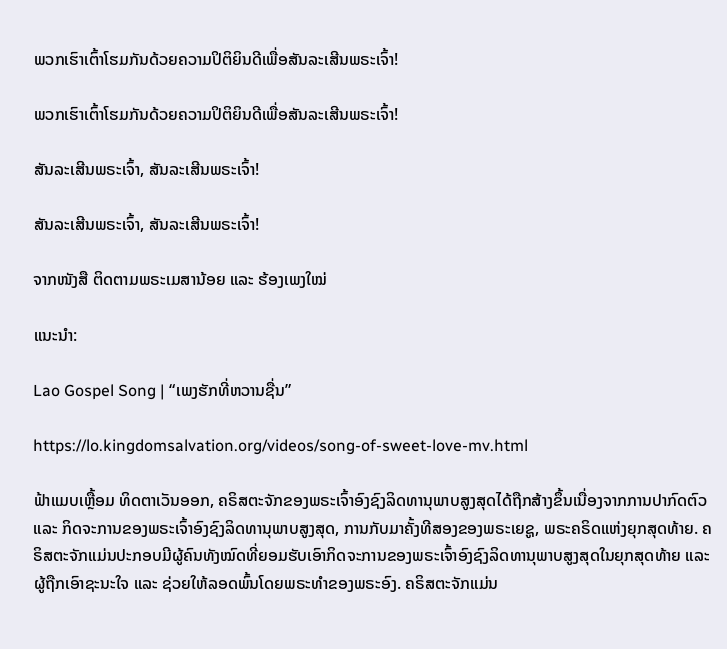ພວກເຮົາເຕົ້າໂຮມກັນດ້ວຍຄວາມປິຕິຍິນດີເພື່ອສັນລະເສີນພຣະເຈົ້າ!

ພວກເຮົາເຕົ້າໂຮມກັນດ້ວຍຄວາມປິຕິຍິນດີເພື່ອສັນລະເສີນພຣະເຈົ້າ!

ສັນລະເສີນພຣະເຈົ້າ, ສັນລະເສີນພຣະເຈົ້າ!

ສັນລະເສີນພຣະເຈົ້າ, ສັນລະເສີນພຣະເຈົ້າ!

ຈາກໜັງສື ຕິດຕາມພຣະເມສານ້ອຍ ແລະ ຮ້ອງເພງໃໝ່

ແນະນຳ:

Lao Gospel Song | “ເພງຮັກທີ່ຫວານຊື່ນ”

https://lo.kingdomsalvation.org/videos/song-of-sweet-love-mv.html

ຟ້າແມບເຫຼື້ອມ ທິດຕາເວັນອອກ, ຄຣິສຕະຈັກຂອງພຣະເຈົ້າອົງຊົງລິດທານຸພາບສູງສຸດໄດ້ຖືກສ້າງຂຶ້ນເນື່ອງຈາກການປາກົດຕົວ ແລະ ກິດຈະການຂອງພຣະເຈົ້າອົງຊົງລິດທານຸພາບສູງສຸດ, ການກັບມາຄັ້ງທີສອງຂອງພຣະເຍຊູ, ພຣະຄຣິດແຫ່ງຍຸກສຸດທ້າຍ. ຄຣິສຕະຈັກແມ່ນປະກອບມີຜູ້ຄົນທັງໝົດທີ່ຍອມຮັບເອົາກິດຈະການຂອງພຣະເຈົ້າອົງຊົງລິດທານຸພາບສູງສຸດໃນຍຸກສຸດທ້າຍ ແລະ ຜູ້ຖືກເອົາຊະນະໃຈ ແລະ ຊ່ວຍໃຫ້ລອດພົ້ນໂດຍພຣະທໍາຂອງພຣະອົງ. ຄຣິສຕະຈັກແມ່ນ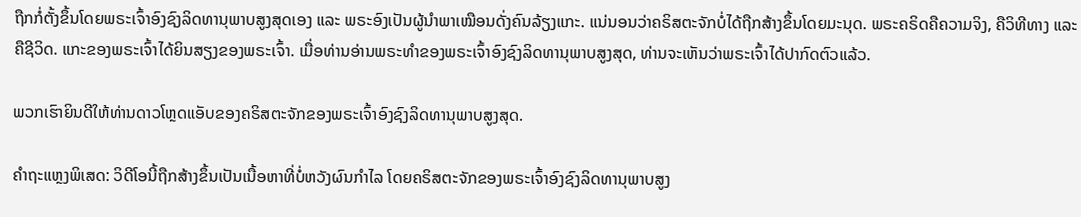ຖືກກໍ່ຕັ້ງຂຶ້ນໂດຍພຣະເຈົ້າອົງຊົງລິດທານຸພາບສູງສຸດເອງ ແລະ ພຣະອົງເປັນຜູ້ນຳພາເໝືອນດັ່ງຄົນລ້ຽງແກະ. ແນ່ນອນວ່າຄຣິສຕະຈັກບໍ່ໄດ້ຖືກສ້າງຂຶ້ນໂດຍມະນຸດ. ພຣະຄຣິດຄືຄວາມຈິງ, ຄືວິທີທາງ ແລະ ຄືຊີວິດ. ແກະຂອງພຣະເຈົ້າໄດ້ຍິນສຽງຂອງພຣະເຈົ້າ. ເມື່ອທ່ານອ່ານພຣະທໍາຂອງພຣະເຈົ້າອົງຊົງລິດທານຸພາບສູງສຸດ, ທ່ານຈະເຫັນວ່າພຣະເຈົ້າໄດ້ປາກົດຕົວແລ້ວ.

ພວກເຮົາຍິນດີໃຫ້ທ່ານດາວໂຫຼດແອັບຂອງຄຣິສຕະຈັກຂອງພຣະເຈົ້າອົງຊົງລິດທານຸພາບສູງສຸດ.

ຄຳຖະແຫຼງພິເສດ: ວິດີໂອນີ້ຖືກສ້າງຂຶ້ນເປັນເນື້ອຫາທີ່ບໍ່ຫວັງຜົນກຳໄລ ໂດຍຄຣິສຕະຈັກຂອງພຣະເຈົ້າອົງຊົງລິດທານຸພາບສູງ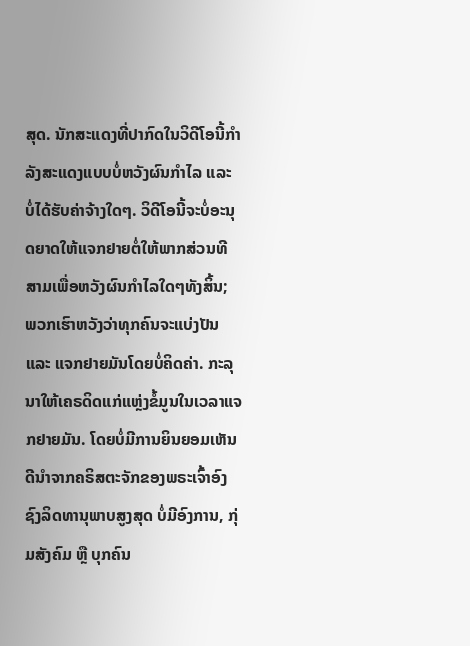ສຸດ. ນັກສະແດງທີ່ປາກົດໃນວິດີໂອນີ້ກຳລັງສະແດງແບບບໍ່ຫວັງຜົນກຳໄລ ແລະ ບໍ່ໄດ້ຮັບຄ່າຈ້າງໃດໆ. ວິດີໂອນີ້ຈະບໍ່ອະນຸດຍາດໃຫ້ແຈກຢາຍຕໍ່ໃຫ້ພາກສ່ວນທີສາມເພື່ອຫວັງຜົນກຳໄລໃດໆທັງສິ້ນ; ພວກເຮົາຫວັງວ່າທຸກຄົນຈະແບ່ງປັນ ແລະ ແຈກຢາຍມັນໂດຍບໍ່ຄິດຄ່າ. ກະລຸນາໃຫ້ເຄຣດິດແກ່ແຫຼ່ງຂໍ້ມູນໃນເວລາແຈກຢາຍມັນ. ໂດຍບໍ່ມີການຍິນຍອມເຫັນດີນໍາຈາກຄຣິສຕະຈັກຂອງພຣະເຈົ້າອົງຊົງລິດທານຸພາບສູງສຸດ ບໍ່ມີອົງການ, ກຸ່ມສັງຄົມ ຫຼື ບຸກຄົນ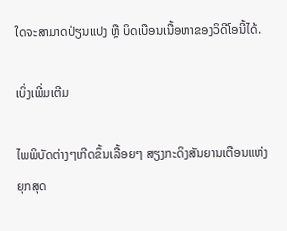ໃດຈະສາມາດປ່ຽນແປງ ຫຼື ບິດເບືອນເນື້ອຫາຂອງວິດີໂອນີ້ໄດ້.

ເບິ່ງເພີ່ມເຕີມ

ໄພພິບັດຕ່າງໆເກີດຂຶ້ນເລື້ອຍໆ ສຽງກະດິງສັນຍານເຕືອນແຫ່ງຍຸກສຸດ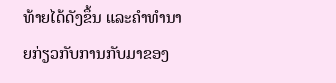ທ້າຍໄດ້ດັງຂຶ້ນ ແລະຄໍາທໍານາຍກ່ຽວກັບການກັບມາຂອງ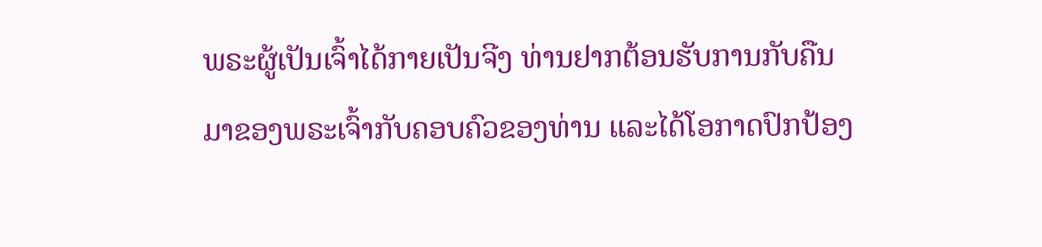ພຣະຜູ້ເປັນເຈົ້າໄດ້ກາຍເປັນຈີງ ທ່ານຢາກຕ້ອນຮັບການກັບຄືນມາຂອງພຣະເຈົ້າກັບຄອບຄົວຂອງທ່ານ ແລະໄດ້ໂອກາດປົກປ້ອງ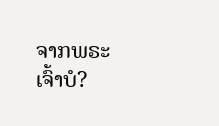ຈາກພຣະເຈົ້າບໍ?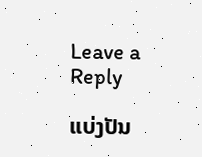Leave a Reply

ແບ່ງປັນ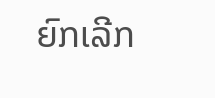ຍົກເລີກ